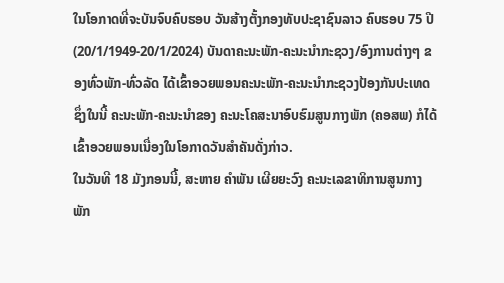ໃນໂອກາດທີ່ຈະບັນຈົບຄົບຮອບ ວັນສ້າງຕັ້ງກອງທັບປະຊາຊົນລາວ ຄົບຮອບ 75 ປີ (20/1/1949-20/1/2024) ບັນດາຄະນະພັກ-ຄະນະນໍາກະຊວງ/ອົງການຕ່າງໆ ຂອງທົ່ວພັກ-ທົ່ວລັດ ໄດ້ເຂົ້າອວຍພອນຄະນະພັກ-ຄະນະນໍາກະຊວງປ້ອງກັນປະເທດ ຊຶ່ງໃນນີ້ ຄະນະພັກ-ຄະນະນໍາຂອງ ຄະນະໂຄສະນາອົບຮົມສູນກາງພັກ (ຄອສພ) ກໍໄດ້ເຂົ້າອວຍພອນເນື່ອງໃນໂອກາດວັນສຳຄັນດັ່ງກ່າວ.
ໃນວັນທີ 18 ມັງກອນນີ້, ສະຫາຍ ຄໍາພັນ ເຜີຍຍະວົງ ຄະນະເລຂາທິການສູນກາງພັກ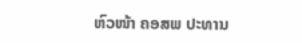ຫົວໜ້າ ຄອສພ ປະທານ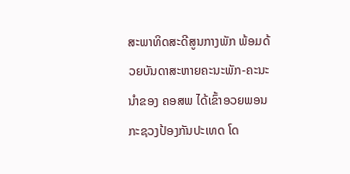ສະພາທິດສະດີສູນກາງພັກ ພ້ອມດ້ວຍບັນດາສະຫາຍຄະນະພັກ-ຄະນະນໍາຂອງ ຄອສພ ໄດ້ເຂົ້າອວຍພອນ ກະຊວງປ້ອງກັນປະເທດ ໂດ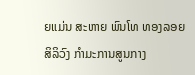ຍແມ່ນ ສະຫາຍ ພົນໂທ ທອງລອຍ ສິລິວົງ ກຳມະການສູນກາງ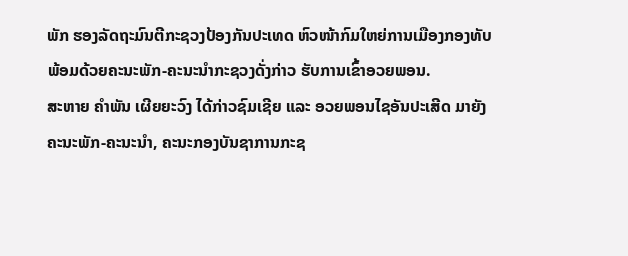ພັກ ຮອງລັດຖະມົນຕີກະຊວງປ້ອງກັນປະເທດ ຫົວໜ້າກົມໃຫຍ່ການເມືອງກອງທັບ ພ້ອມດ້ວຍຄະນະພັກ-ຄະນະນໍາກະຊວງດັ່ງກ່າວ ຮັບການເຂົ້າອວຍພອນ.
ສະຫາຍ ຄໍາພັນ ເຜີຍຍະວົງ ໄດ້ກ່າວຊົມເຊີຍ ແລະ ອວຍພອນໄຊອັນປະເສີດ ມາຍັງຄະນະພັກ-ຄະນະນໍາ, ຄະນະກອງບັນຊາການກະຊ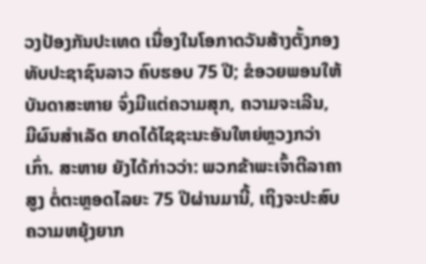ວງປ້ອງກັນປະເທດ ເນື່ອງໃນໂອກາດວັນສ້າງຕັ້ງກອງທັບປະຊາຊົນລາວ ຄົບຮອບ 75 ປີ; ຂໍອວຍພອນໃຫ້ບັນດາສະຫາຍ ຈົ່ງມີແຕ່ຄວາມສຸກ, ຄວາມຈະເລີນ, ມີຜົນສຳເລັດ ຍາດໄດ້ໄຊຊະນະອັນໃຫຍ່ຫຼວງກວ່າເກົ່າ. ສະຫາຍ ຍັງໄດ້ກ່າວວ່າ: ພວກຂ້າພະເຈົ້າຕີລາຄາສູງ ຕໍ່ຕະຫຼອດໄລຍະ 75 ປີຜ່ານມານີ້, ເຖິງຈະປະສົບຄວາມຫຍຸ້ງຍາກ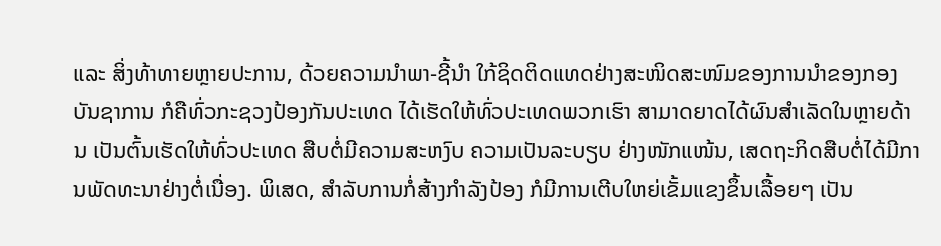ແລະ ສິ່ງທ້າທາຍຫຼາຍປະການ, ດ້ວຍຄວາມນໍາພາ-ຊີ້ນໍາ ໃກ້ຊິດຕິດແທດຢ່າງສະໜິດສະໜົມຂອງການນໍາຂອງກອງບັນຊາການ ກໍຄືທົ່ວກະຊວງປ້ອງກັນປະເທດ ໄດ້ເຮັດໃຫ້ທົ່ວປະເທດພວກເຮົາ ສາມາດຍາດໄດ້ຜົນສຳເລັດໃນຫຼາຍດ້ານ ເປັນຕົ້ນເຮັດໃຫ້ທົ່ວປະເທດ ສືບຕໍ່ມີຄວາມສະຫງົບ ຄວາມເປັນລະບຽບ ຢ່າງໜັກແໜ້ນ, ເສດຖະກິດສືບຕໍ່ໄດ້ມີການພັດທະນາຢ່າງຕໍ່ເນື່ອງ. ພິເສດ, ສຳລັບການກໍ່ສ້າງກຳລັງປ້ອງ ກໍມີການເຕີບໃຫຍ່ເຂັ້ມແຂງຂຶ້ນເລື້ອຍໆ ເປັນ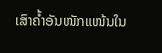ເສົາຄໍ້າອັນໜັກແໜ້ນໃນ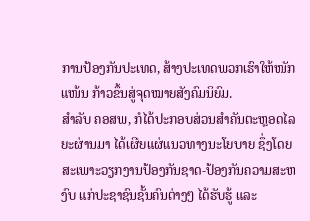ການປ້ອງກັນປະເທດ, ສ້າງປະເທດພວກເຮົາໃຫ້ໜັກແໜ້ນ ກ້າວຂຶ້ນສູ່ຈຸດໝາຍສັງຄົມນິຍົມ.
ສຳລັບ ຄອສພ, ກໍໄດ້ປະກອບສ່ວນສຳຄັນຕະຫຼອດໄລຍະຜ່ານມາ ໄດ້ເຜີຍແຜ່ແນວທາງນະໂຍບາຍ ຊຶ່ງໂດຍສະເພາະວຽກງານປ້ອງກັນຊາດ-ປ້ອງກັນຄວາມສະຫງົບ ແກ່ປະຊາຊົນຊັ້ນຄົນຕ່າງໆ ໄດ້ຮັບຮູ້ ແລະ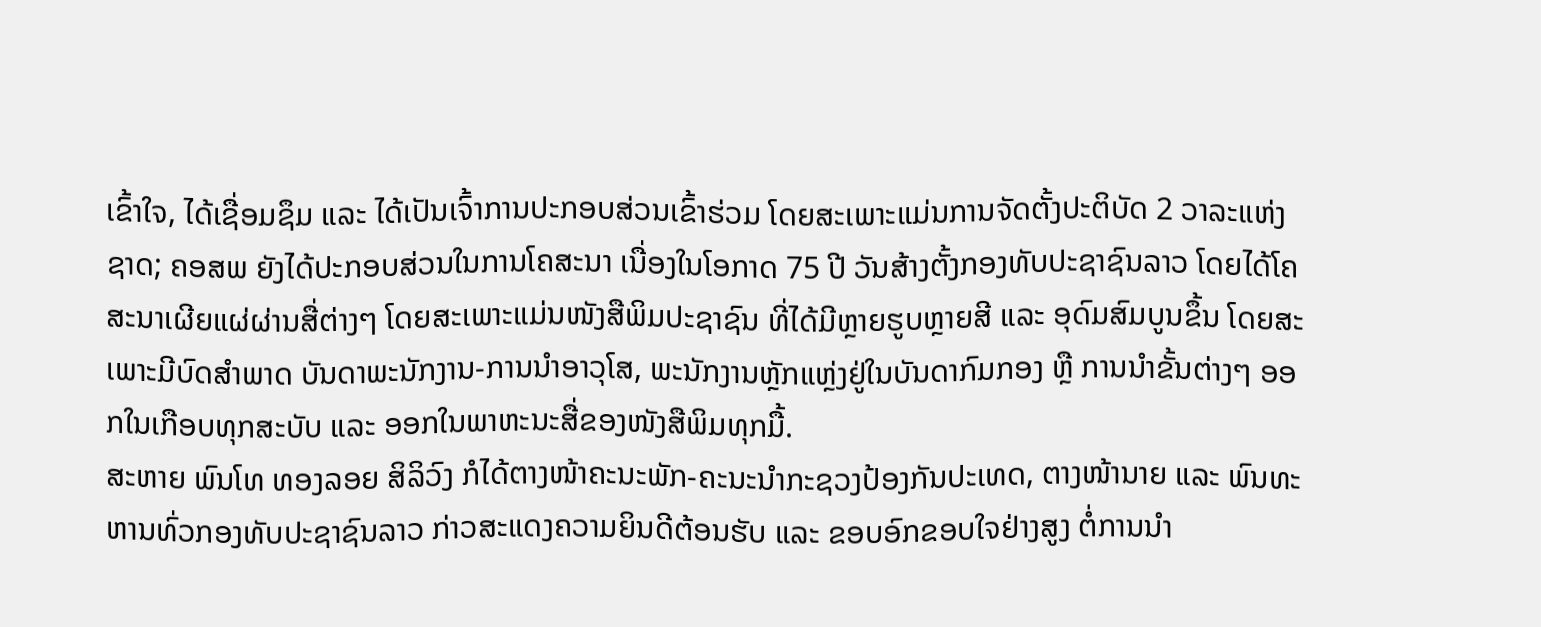ເຂົ້າໃຈ, ໄດ້ເຊື່ອມຊຶມ ແລະ ໄດ້ເປັນເຈົ້າການປະກອບສ່ວນເຂົ້າຮ່ວມ ໂດຍສະເພາະແມ່ນການຈັດຕັ້ງປະຕິບັດ 2 ວາລະແຫ່ງຊາດ; ຄອສພ ຍັງໄດ້ປະກອບສ່ວນໃນການໂຄສະນາ ເນື່ອງໃນໂອກາດ 75 ປີ ວັນສ້າງຕັ້ງກອງທັບປະຊາຊົນລາວ ໂດຍໄດ້ໂຄສະນາເຜີຍແຜ່ຜ່ານສື່ຕ່າງໆ ໂດຍສະເພາະແມ່ນໜັງສືພິມປະຊາຊົນ ທີ່ໄດ້ມີຫຼາຍຮູບຫຼາຍສີ ແລະ ອຸດົມສົມບູນຂຶ້ນ ໂດຍສະເພາະມີບົດສຳພາດ ບັນດາພະນັກງານ-ການນໍາອາວຸໂສ, ພະນັກງານຫຼັກແຫຼ່ງຢູ່ໃນບັນດາກົມກອງ ຫຼື ການນໍາຂັ້ນຕ່າງໆ ອອກໃນເກືອບທຸກສະບັບ ແລະ ອອກໃນພາຫະນະສື່ຂອງໜັງສືພິມທຸກມື້.
ສະຫາຍ ພົນໂທ ທອງລອຍ ສິລິວົງ ກໍໄດ້ຕາງໜ້າຄະນະພັກ-ຄະນະນໍາກະຊວງປ້ອງກັນປະເທດ, ຕາງໜ້ານາຍ ແລະ ພົນທະຫານທົ່ວກອງທັບປະຊາຊົນລາວ ກ່າວສະແດງຄວາມຍິນດີຕ້ອນຮັບ ແລະ ຂອບອົກຂອບໃຈຢ່າງສູງ ຕໍ່ການນໍາ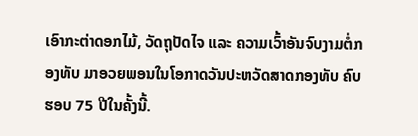ເອົາກະຕ່າດອກໄມ້, ວັດຖຸປັດໄຈ ແລະ ຄວາມເວົ້າອັນຈົບງາມຕໍ່ກອງທັບ ມາອວຍພອນໃນໂອກາດວັນປະຫວັດສາດກອງທັບ ຄົບຮອບ 75 ປີໃນຄັ້ງນີ້.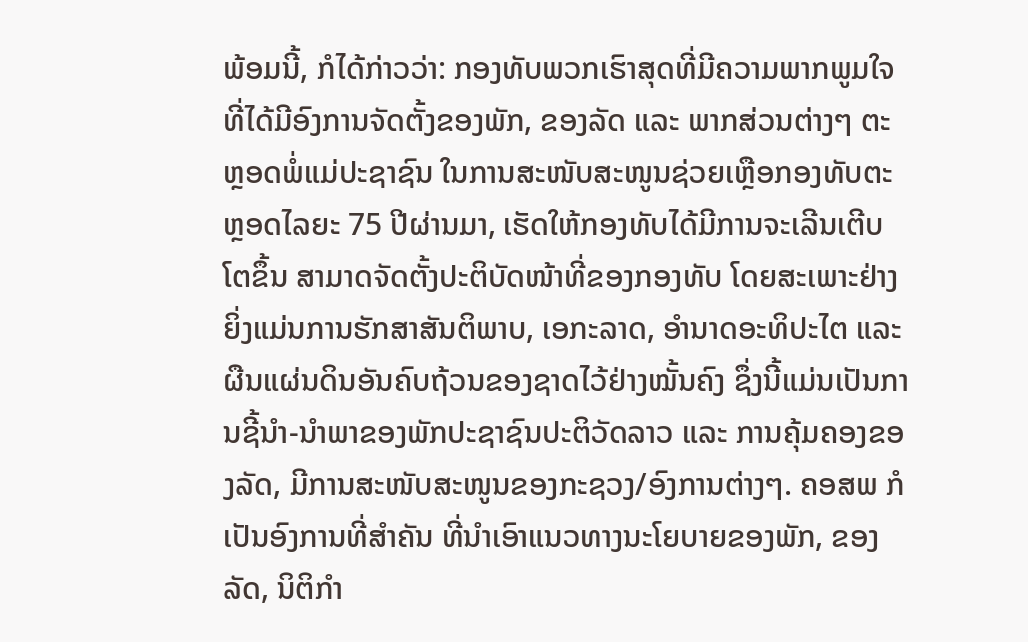ພ້ອມນີ້, ກໍໄດ້ກ່າວວ່າ: ກອງທັບພວກເຮົາສຸດທີ່ມີຄວາມພາກພູມໃຈ ທີ່ໄດ້ມີອົງການຈັດຕັ້ງຂອງພັກ, ຂອງລັດ ແລະ ພາກສ່ວນຕ່າງໆ ຕະຫຼອດພໍ່ແມ່ປະຊາຊົນ ໃນການສະໜັບສະໜູນຊ່ວຍເຫຼືອກອງທັບຕະຫຼອດໄລຍະ 75 ປີຜ່ານມາ, ເຮັດໃຫ້ກອງທັບໄດ້ມີການຈະເລີນເຕີບໂຕຂຶ້ນ ສາມາດຈັດຕັ້ງປະຕິບັດໜ້າທີ່ຂອງກອງທັບ ໂດຍສະເພາະຢ່າງຍິ່ງແມ່ນການຮັກສາສັນຕິພາບ, ເອກະລາດ, ອໍານາດອະທິປະໄຕ ແລະ ຜືນແຜ່ນດິນອັນຄົບຖ້ວນຂອງຊາດໄວ້ຢ່າງໝັ້ນຄົງ ຊຶ່ງນີ້ແມ່ນເປັນການຊີ້ນໍາ-ນໍາພາຂອງພັກປະຊາຊົນປະຕິວັດລາວ ແລະ ການຄຸ້ມຄອງຂອງລັດ, ມີການສະໜັບສະໜູນຂອງກະຊວງ/ອົງການຕ່າງໆ. ຄອສພ ກໍເປັນອົງການທີ່ສຳຄັນ ທີ່ນໍາເອົາແນວທາງນະໂຍບາຍຂອງພັກ, ຂອງລັດ, ນິຕິກຳ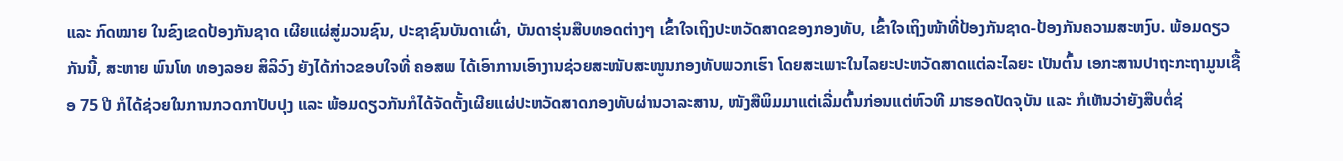ແລະ ກົດໝາຍ ໃນຂົງເຂດປ້ອງກັນຊາດ ເຜີຍແຜ່ສູ່ມວນຊົນ, ປະຊາຊົນບັນດາເຜົ່າ, ບັນດາຮຸ່ນສືບທອດຕ່າງໆ ເຂົ້າໃຈເຖິງປະຫວັດສາດຂອງກອງທັບ, ເຂົ້າໃຈເຖິງໜ້າທີ່ປ້ອງກັນຊາດ-ປ້ອງກັນຄວາມສະຫງົບ. ພ້ອມດຽວກັນນີ້, ສະຫາຍ ພົນໂທ ທອງລອຍ ສິລິວົງ ຍັງໄດ້ກ່າວຂອບໃຈທີ່ ຄອສພ ໄດ້ເອົາການເອົາງານຊ່ວຍສະໜັບສະໜູນກອງທັບພວກເຮົາ ໂດຍສະເພາະໃນໄລຍະປະຫວັດສາດແຕ່ລະໄລຍະ ເປັນຕົ້ນ ເອກະສານປາຖະກະຖາມູນເຊື້ອ 75 ປີ ກໍໄດ້ຊ່ວຍໃນການກວດກາປັບປຸງ ແລະ ພ້ອມດຽວກັນກໍໄດ້ຈັດຕັ້ງເຜີຍແຜ່ປະຫວັດສາດກອງທັບຜ່ານວາລະສານ, ໜັງສືພິມມາແຕ່ເລີ່ມຕົ້ນກ່ອນແຕ່ຫົວທີ ມາຮອດປັດຈຸບັນ ແລະ ກໍເຫັນວ່າຍັງສືບຕໍ່ຊ່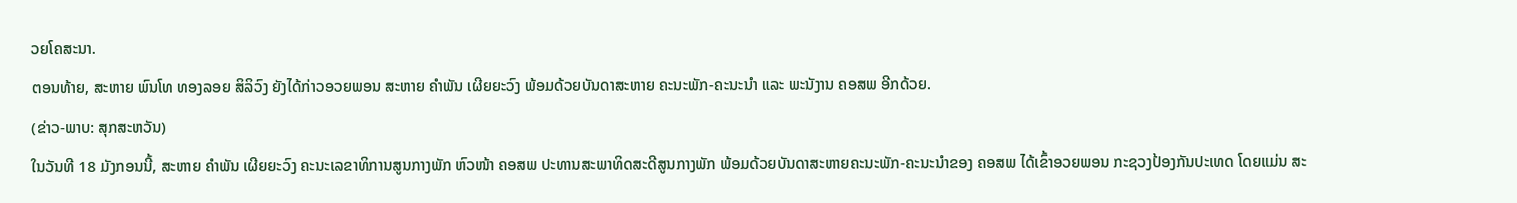ວຍໂຄສະນາ.
ຕອນທ້າຍ, ສະຫາຍ ພົນໂທ ທອງລອຍ ສິລິວົງ ຍັງໄດ້ກ່າວອວຍພອນ ສະຫາຍ ຄໍາພັນ ເຜີຍຍະວົງ ພ້ອມດ້ວຍບັນດາສະຫາຍ ຄະນະພັກ-ຄະນະນໍາ ແລະ ພະນັງານ ຄອສພ ອີກດ້ວຍ.
(ຂ່າວ-ພາບ: ສຸກສະຫວັນ)
ໃນວັນທີ 18 ມັງກອນນີ້, ສະຫາຍ ຄໍາພັນ ເຜີຍຍະວົງ ຄະນະເລຂາທິການສູນກາງພັກ ຫົວໜ້າ ຄອສພ ປະທານສະພາທິດສະດີສູນກາງພັກ ພ້ອມດ້ວຍບັນດາສະຫາຍຄະນະພັກ-ຄະນະນໍາຂອງ ຄອສພ ໄດ້ເຂົ້າອວຍພອນ ກະຊວງປ້ອງກັນປະເທດ ໂດຍແມ່ນ ສະ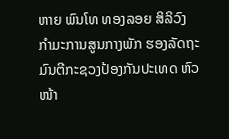ຫາຍ ພົນໂທ ທອງລອຍ ສິລິວົງ ກຳມະການສູນກາງພັກ ຮອງລັດຖະມົນຕີກະຊວງປ້ອງກັນປະເທດ ຫົວໜ້າ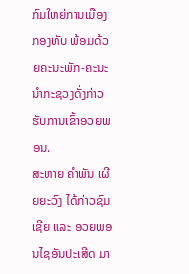ກົມໃຫຍ່ການເມືອງກອງທັບ ພ້ອມດ້ວຍຄະນະພັກ-ຄະນະນໍາກະຊວງດັ່ງກ່າວ ຮັບການເຂົ້າອວຍພອນ.
ສະຫາຍ ຄໍາພັນ ເຜີຍຍະວົງ ໄດ້ກ່າວຊົມເຊີຍ ແລະ ອວຍພອນໄຊອັນປະເສີດ ມາ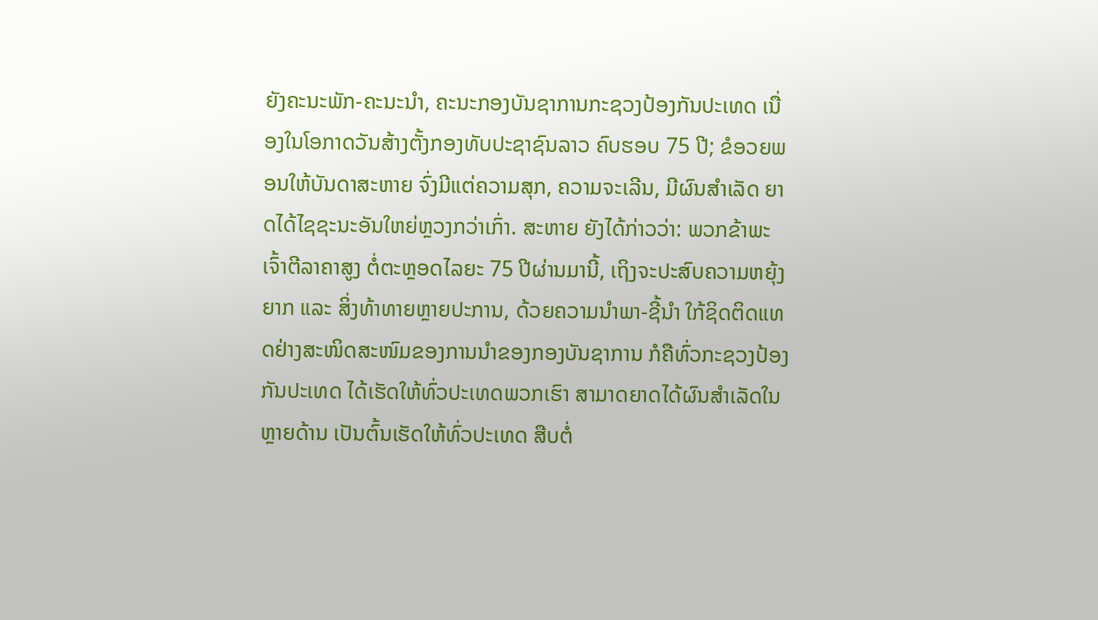ຍັງຄະນະພັກ-ຄະນະນໍາ, ຄະນະກອງບັນຊາການກະຊວງປ້ອງກັນປະເທດ ເນື່ອງໃນໂອກາດວັນສ້າງຕັ້ງກອງທັບປະຊາຊົນລາວ ຄົບຮອບ 75 ປີ; ຂໍອວຍພອນໃຫ້ບັນດາສະຫາຍ ຈົ່ງມີແຕ່ຄວາມສຸກ, ຄວາມຈະເລີນ, ມີຜົນສຳເລັດ ຍາດໄດ້ໄຊຊະນະອັນໃຫຍ່ຫຼວງກວ່າເກົ່າ. ສະຫາຍ ຍັງໄດ້ກ່າວວ່າ: ພວກຂ້າພະເຈົ້າຕີລາຄາສູງ ຕໍ່ຕະຫຼອດໄລຍະ 75 ປີຜ່ານມານີ້, ເຖິງຈະປະສົບຄວາມຫຍຸ້ງຍາກ ແລະ ສິ່ງທ້າທາຍຫຼາຍປະການ, ດ້ວຍຄວາມນໍາພາ-ຊີ້ນໍາ ໃກ້ຊິດຕິດແທດຢ່າງສະໜິດສະໜົມຂອງການນໍາຂອງກອງບັນຊາການ ກໍຄືທົ່ວກະຊວງປ້ອງກັນປະເທດ ໄດ້ເຮັດໃຫ້ທົ່ວປະເທດພວກເຮົາ ສາມາດຍາດໄດ້ຜົນສຳເລັດໃນຫຼາຍດ້ານ ເປັນຕົ້ນເຮັດໃຫ້ທົ່ວປະເທດ ສືບຕໍ່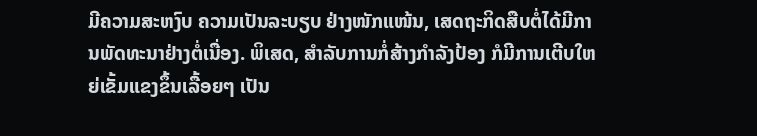ມີຄວາມສະຫງົບ ຄວາມເປັນລະບຽບ ຢ່າງໜັກແໜ້ນ, ເສດຖະກິດສືບຕໍ່ໄດ້ມີການພັດທະນາຢ່າງຕໍ່ເນື່ອງ. ພິເສດ, ສຳລັບການກໍ່ສ້າງກຳລັງປ້ອງ ກໍມີການເຕີບໃຫຍ່ເຂັ້ມແຂງຂຶ້ນເລື້ອຍໆ ເປັນ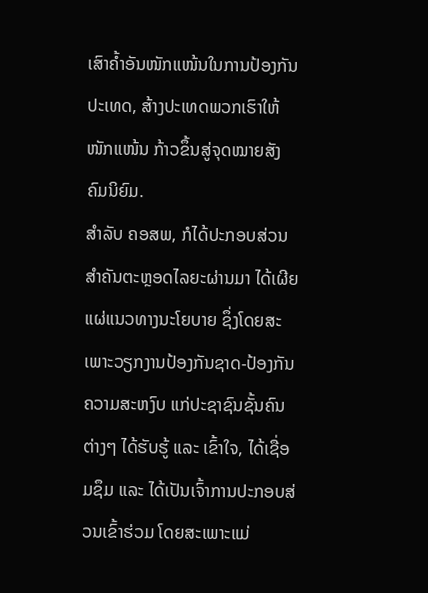ເສົາຄໍ້າອັນໜັກແໜ້ນໃນການປ້ອງກັນປະເທດ, ສ້າງປະເທດພວກເຮົາໃຫ້ໜັກແໜ້ນ ກ້າວຂຶ້ນສູ່ຈຸດໝາຍສັງຄົມນິຍົມ.
ສຳລັບ ຄອສພ, ກໍໄດ້ປະກອບສ່ວນສຳຄັນຕະຫຼອດໄລຍະຜ່ານມາ ໄດ້ເຜີຍແຜ່ແນວທາງນະໂຍບາຍ ຊຶ່ງໂດຍສະເພາະວຽກງານປ້ອງກັນຊາດ-ປ້ອງກັນຄວາມສະຫງົບ ແກ່ປະຊາຊົນຊັ້ນຄົນຕ່າງໆ ໄດ້ຮັບຮູ້ ແລະ ເຂົ້າໃຈ, ໄດ້ເຊື່ອມຊຶມ ແລະ ໄດ້ເປັນເຈົ້າການປະກອບສ່ວນເຂົ້າຮ່ວມ ໂດຍສະເພາະແມ່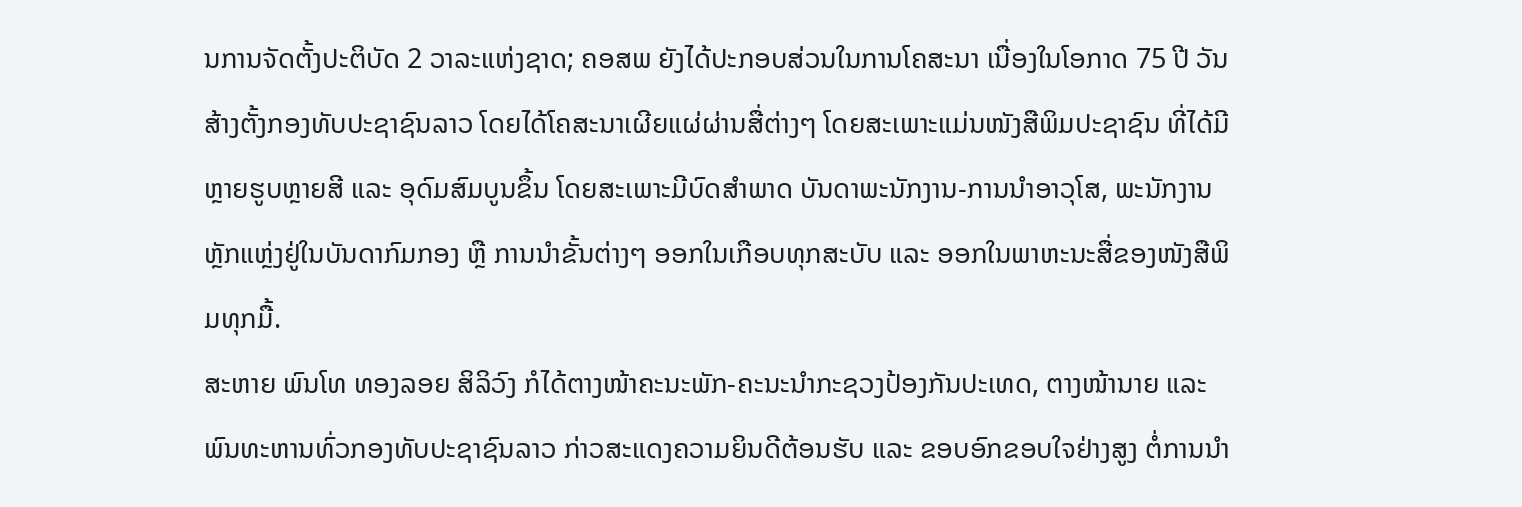ນການຈັດຕັ້ງປະຕິບັດ 2 ວາລະແຫ່ງຊາດ; ຄອສພ ຍັງໄດ້ປະກອບສ່ວນໃນການໂຄສະນາ ເນື່ອງໃນໂອກາດ 75 ປີ ວັນສ້າງຕັ້ງກອງທັບປະຊາຊົນລາວ ໂດຍໄດ້ໂຄສະນາເຜີຍແຜ່ຜ່ານສື່ຕ່າງໆ ໂດຍສະເພາະແມ່ນໜັງສືພິມປະຊາຊົນ ທີ່ໄດ້ມີຫຼາຍຮູບຫຼາຍສີ ແລະ ອຸດົມສົມບູນຂຶ້ນ ໂດຍສະເພາະມີບົດສຳພາດ ບັນດາພະນັກງານ-ການນໍາອາວຸໂສ, ພະນັກງານຫຼັກແຫຼ່ງຢູ່ໃນບັນດາກົມກອງ ຫຼື ການນໍາຂັ້ນຕ່າງໆ ອອກໃນເກືອບທຸກສະບັບ ແລະ ອອກໃນພາຫະນະສື່ຂອງໜັງສືພິມທຸກມື້.
ສະຫາຍ ພົນໂທ ທອງລອຍ ສິລິວົງ ກໍໄດ້ຕາງໜ້າຄະນະພັກ-ຄະນະນໍາກະຊວງປ້ອງກັນປະເທດ, ຕາງໜ້ານາຍ ແລະ ພົນທະຫານທົ່ວກອງທັບປະຊາຊົນລາວ ກ່າວສະແດງຄວາມຍິນດີຕ້ອນຮັບ ແລະ ຂອບອົກຂອບໃຈຢ່າງສູງ ຕໍ່ການນໍາ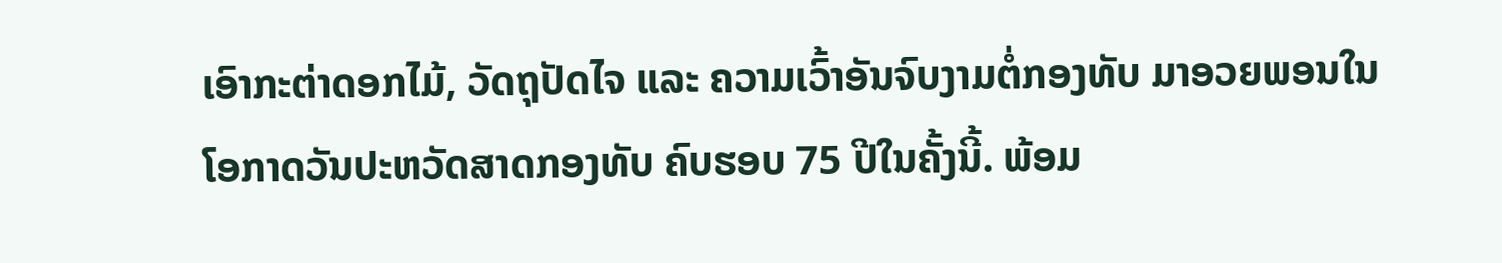ເອົາກະຕ່າດອກໄມ້, ວັດຖຸປັດໄຈ ແລະ ຄວາມເວົ້າອັນຈົບງາມຕໍ່ກອງທັບ ມາອວຍພອນໃນໂອກາດວັນປະຫວັດສາດກອງທັບ ຄົບຮອບ 75 ປີໃນຄັ້ງນີ້. ພ້ອມ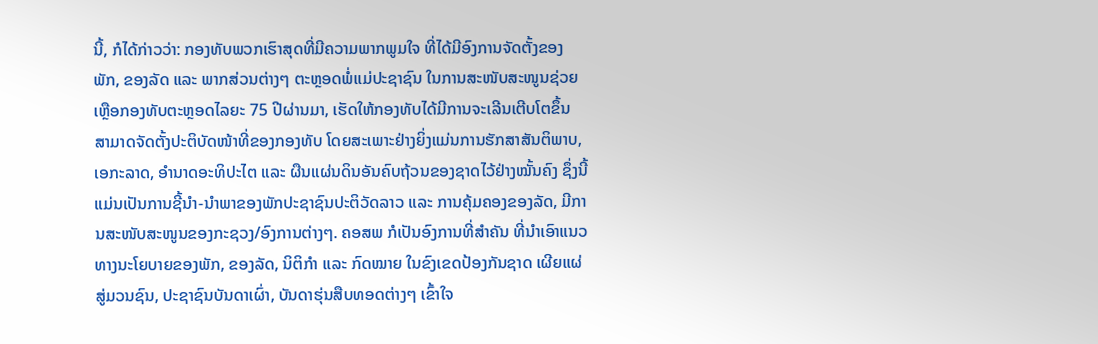ນີ້, ກໍໄດ້ກ່າວວ່າ: ກອງທັບພວກເຮົາສຸດທີ່ມີຄວາມພາກພູມໃຈ ທີ່ໄດ້ມີອົງການຈັດຕັ້ງຂອງພັກ, ຂອງລັດ ແລະ ພາກສ່ວນຕ່າງໆ ຕະຫຼອດພໍ່ແມ່ປະຊາຊົນ ໃນການສະໜັບສະໜູນຊ່ວຍເຫຼືອກອງທັບຕະຫຼອດໄລຍະ 75 ປີຜ່ານມາ, ເຮັດໃຫ້ກອງທັບໄດ້ມີການຈະເລີນເຕີບໂຕຂຶ້ນ ສາມາດຈັດຕັ້ງປະຕິບັດໜ້າທີ່ຂອງກອງທັບ ໂດຍສະເພາະຢ່າງຍິ່ງແມ່ນການຮັກສາສັນຕິພາບ, ເອກະລາດ, ອໍານາດອະທິປະໄຕ ແລະ ຜືນແຜ່ນດິນອັນຄົບຖ້ວນຂອງຊາດໄວ້ຢ່າງໝັ້ນຄົງ ຊຶ່ງນີ້ແມ່ນເປັນການຊີ້ນໍາ-ນໍາພາຂອງພັກປະຊາຊົນປະຕິວັດລາວ ແລະ ການຄຸ້ມຄອງຂອງລັດ, ມີການສະໜັບສະໜູນຂອງກະຊວງ/ອົງການຕ່າງໆ. ຄອສພ ກໍເປັນອົງການທີ່ສຳຄັນ ທີ່ນໍາເອົາແນວທາງນະໂຍບາຍຂອງພັກ, ຂອງລັດ, ນິຕິກຳ ແລະ ກົດໝາຍ ໃນຂົງເຂດປ້ອງກັນຊາດ ເຜີຍແຜ່ສູ່ມວນຊົນ, ປະຊາຊົນບັນດາເຜົ່າ, ບັນດາຮຸ່ນສືບທອດຕ່າງໆ ເຂົ້າໃຈ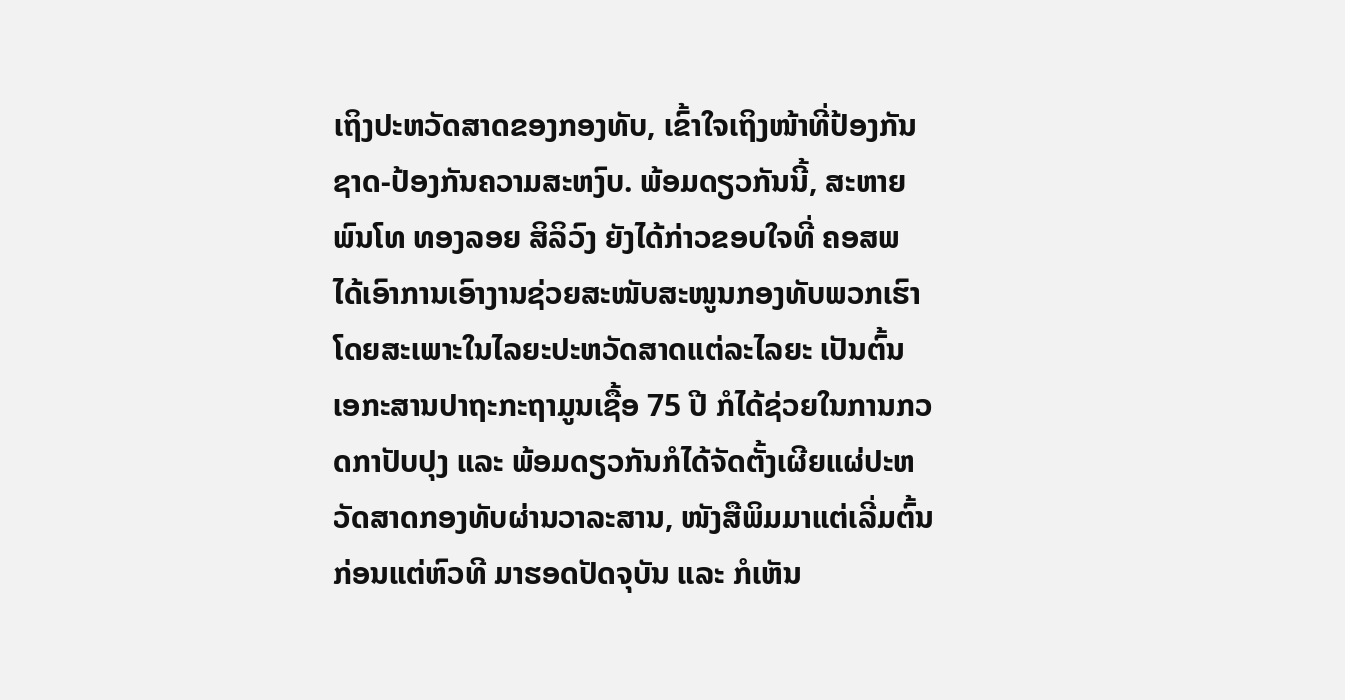ເຖິງປະຫວັດສາດຂອງກອງທັບ, ເຂົ້າໃຈເຖິງໜ້າທີ່ປ້ອງກັນຊາດ-ປ້ອງກັນຄວາມສະຫງົບ. ພ້ອມດຽວກັນນີ້, ສະຫາຍ ພົນໂທ ທອງລອຍ ສິລິວົງ ຍັງໄດ້ກ່າວຂອບໃຈທີ່ ຄອສພ ໄດ້ເອົາການເອົາງານຊ່ວຍສະໜັບສະໜູນກອງທັບພວກເຮົາ ໂດຍສະເພາະໃນໄລຍະປະຫວັດສາດແຕ່ລະໄລຍະ ເປັນຕົ້ນ ເອກະສານປາຖະກະຖາມູນເຊື້ອ 75 ປີ ກໍໄດ້ຊ່ວຍໃນການກວດກາປັບປຸງ ແລະ ພ້ອມດຽວກັນກໍໄດ້ຈັດຕັ້ງເຜີຍແຜ່ປະຫວັດສາດກອງທັບຜ່ານວາລະສານ, ໜັງສືພິມມາແຕ່ເລີ່ມຕົ້ນກ່ອນແຕ່ຫົວທີ ມາຮອດປັດຈຸບັນ ແລະ ກໍເຫັນ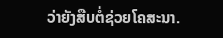ວ່າຍັງສືບຕໍ່ຊ່ວຍໂຄສະນາ.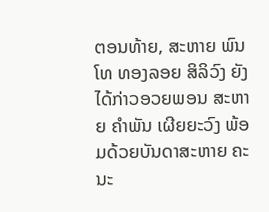ຕອນທ້າຍ, ສະຫາຍ ພົນໂທ ທອງລອຍ ສິລິວົງ ຍັງໄດ້ກ່າວອວຍພອນ ສະຫາຍ ຄໍາພັນ ເຜີຍຍະວົງ ພ້ອມດ້ວຍບັນດາສະຫາຍ ຄະນະ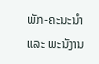ພັກ-ຄະນະນໍາ ແລະ ພະນັງານ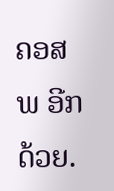ຄອສພ ອີກດ້ວຍ.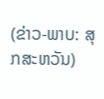(ຂ່າວ-ພາບ: ສຸກສະຫວັນ)